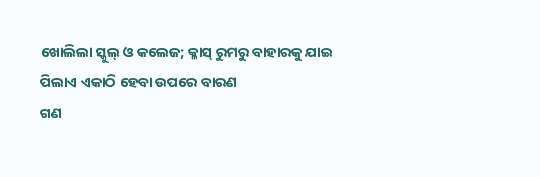ଖୋଲିଲା ସ୍କୁଲ୍ ଓ କଲେଜ; କ୍ଳାସ୍ ରୁମରୁ ବାହାରକୁ ଯାଇ ପିଲାଏ ଏକାଠି ହେବା ଉପରେ ବାରଣ
ଗଣ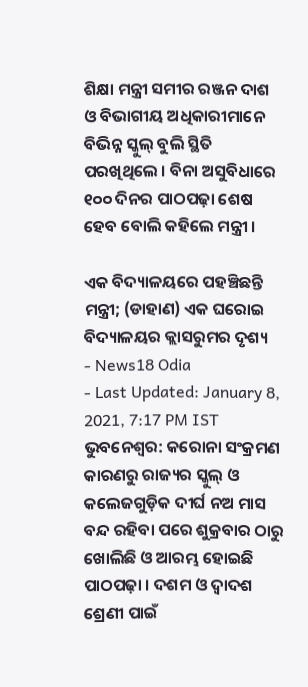ଶିକ୍ଷା ମନ୍ତ୍ରୀ ସମୀର ରଞ୍ଜନ ଦାଶ ଓ ବିଭାଗୀୟ ଅଧିକାରୀମାନେ ବିଭିନ୍ନ ସ୍କୁଲ୍ ବୁଲି ସ୍ଥିତି ପରଖିଥିଲେ । ବିନା ଅସୁବିଧାରେ ୧୦୦ ଦିନର ପାଠପଢ଼ା ଶେଷ ହେବ ବୋଲି କହିଲେ ମନ୍ତ୍ରୀ ।

ଏକ ବିଦ୍ୟାଳୟରେ ପହଞ୍ଚିଛନ୍ତି ମନ୍ତ୍ରୀ; (ଡାହାଣ) ଏକ ଘରୋଇ ବିଦ୍ୟାଳୟର କ୍ଲାସରୁମର ଦୃଶ୍ୟ
- News18 Odia
- Last Updated: January 8, 2021, 7:17 PM IST
ଭୁବନେଶ୍ୱର: କରୋନା ସଂକ୍ରମଣ କାରଣରୁ ରାଜ୍ୟର ସ୍କୁଲ୍ ଓ କଲେଜଗୁଡ଼ିକ ଦୀର୍ଘ ନଅ ମାସ ବନ୍ଦ ରହିବା ପରେ ଶୁକ୍ରବାର ଠାରୁ ଖୋଲିଛି ଓ ଆରମ୍ଭ ହୋଇଛି ପାଠପଢ଼ା । ଦଶମ ଓ ଦ୍ୱାଦଶ ଶ୍ରେଣୀ ପାଇଁ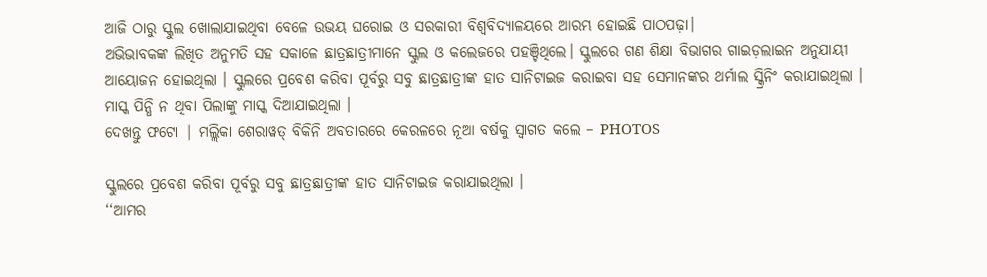ଆଜି ଠାରୁ ସ୍କୁଲ ଖୋଲାଯାଇଥିବା ବେଳେ ଉଭୟ ଘରୋଇ ଓ ସରକାରୀ ବିଶ୍ୱବିଦ୍ୟାଳୟରେ ଆରମ୍ଭ ହୋଇଛି ପାଠପଢ଼ା।
ଅଭିଭାବକଙ୍କ ଲିଖିତ ଅନୁମତି ସହ ସକାଳେ ଛାତ୍ରଛାତ୍ରୀମାନେ ସ୍କୁଲ ଓ କଲେଜରେ ପହଞ୍ଚିଥିଲେ। ସ୍କୁଲରେ ଗଣ ଶିକ୍ଷା ବିଭାଗର ଗାଇଡ଼ଲାଇନ ଅନୁଯାୟୀ ଆୟୋଜନ ହୋଇଥିଲା । ସ୍କୁଲରେ ପ୍ରବେଶ କରିବା ପୂର୍ବରୁ ସବୁ ଛାତ୍ରଛାତ୍ରୀଙ୍କ ହାତ ସାନିଟାଇଜ କରାଇବା ସହ ସେମାନଙ୍କର ଥର୍ମାଲ ସ୍କ୍ରିନିଂ କରାଯାଇଥିଲା । ମାସ୍କ ପିନ୍ଧି ନ ଥିବା ପିଲାଙ୍କୁ ମାସ୍କ ଦିଆଯାଇଥିଲା ।
ଦେଖନ୍ତୁ ଫଟୋ | ମଲ୍ଲିକା ଶେରାୱତ୍ ବିକିନି ଅବତାରରେ କେରଳରେ ନୂଆ ବର୍ଷକୁ ସ୍ୱାଗତ କଲେ – PHOTOS

ସ୍କୁଲରେ ପ୍ରବେଶ କରିବା ପୂର୍ବରୁ ସବୁ ଛାତ୍ରଛାତ୍ରୀଙ୍କ ହାତ ସାନିଟାଇଜ କରାଯାଇଥିଲା ।
‘‘ଆମର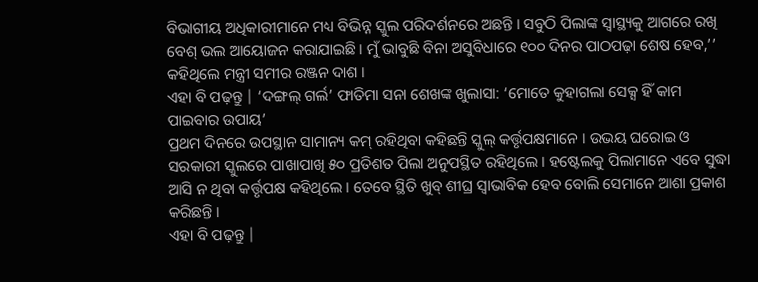ବିଭାଗୀୟ ଅଧିକାରୀମାନେ ମଧ୍ୟ ବିଭିନ୍ନ ସ୍କୁଲ ପରିଦର୍ଶନରେ ଅଛନ୍ତି । ସବୁଠି ପିଲାଙ୍କ ସ୍ବାସ୍ଥ୍ୟକୁ ଆଗରେ ରଖି ବେଶ୍ ଭଲ ଆୟୋଜନ କରାଯାଇଛି । ମୁଁ ଭାବୁଛି ବିନା ଅସୁବିଧାରେ ୧୦୦ ଦିନର ପାଠପଢ଼ା ଶେଷ ହେବ,’’ କହିଥିଲେ ମନ୍ତ୍ରୀ ସମୀର ରଞ୍ଜନ ଦାଶ ।
ଏହା ବି ପଢ଼ନ୍ତୁ | ‘ଦଙ୍ଗଲ୍ ଗର୍ଲ’ ଫାତିମା ସନା ଶେଖଙ୍କ ଖୁଲାସା: ‘ମୋତେ କୁହାଗଲା ସେକ୍ସ ହିଁ କାମ ପାଇବାର ଉପାୟ’
ପ୍ରଥମ ଦିନରେ ଉପସ୍ଥାନ ସାମାନ୍ୟ କମ୍ ରହିଥିବା କହିଛନ୍ତି ସ୍କୁଲ୍ କର୍ତ୍ତୃପକ୍ଷମାନେ । ଉଭୟ ଘରୋଇ ଓ ସରକାରୀ ସ୍କୁଲରେ ପାଖାପାଖି ୫୦ ପ୍ରତିଶତ ପିଲା ଅନୁପସ୍ଥିତ ରହିଥିଲେ । ହଷ୍ଟେଲକୁ ପିଲାମାନେ ଏବେ ସୁଦ୍ଧା ଆସି ନ ଥିବା କର୍ତ୍ତୃପକ୍ଷ କହିଥିଲେ । ତେବେ ସ୍ଥିତି ଖୁବ୍ ଶୀଘ୍ର ସ୍ୱାଭାବିକ ହେବ ବୋଲି ସେମାନେ ଆଶା ପ୍ରକାଶ କରିଛନ୍ତି ।
ଏହା ବି ପଢ଼ନ୍ତୁ |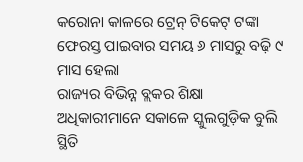କରୋନା କାଳରେ ଟ୍ରେନ୍ ଟିକେଟ୍ ଟଙ୍କା ଫେରସ୍ତ ପାଇବାର ସମୟ ୬ ମାସରୁ ବଢ଼ି ୯ ମାସ ହେଲା
ରାଜ୍ୟର ବିଭିନ୍ନ ବ୍ଲକର ଶିକ୍ଷା ଅଧିକାରୀମାନେ ସକାଳେ ସ୍କୁଲଗୁଡ଼ିକ ବୁଲି ସ୍ଥିତି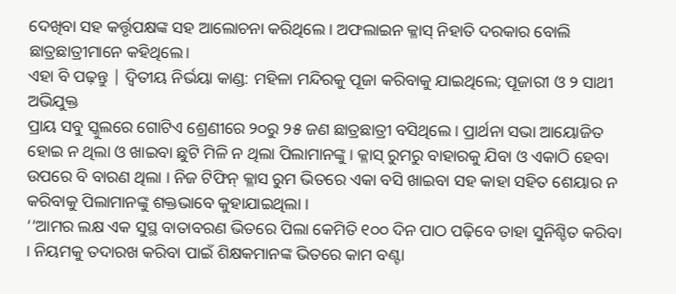ଦେଖିବା ସହ କର୍ତ୍ତୃପକ୍ଷଙ୍କ ସହ ଆଲୋଚନା କରିଥିଲେ । ଅଫଲାଇନ କ୍ଳାସ୍ ନିହାତି ଦରକାର ବୋଲି ଛାତ୍ରଛାତ୍ରୀମାନେ କହିଥିଲେ।
ଏହା ବି ପଢ଼ନ୍ତୁ | ଦ୍ୱିତୀୟ ନିର୍ଭୟା କାଣ୍ଡ: ମହିଳା ମନ୍ଦିରକୁ ପୂଜା କରିବାକୁ ଯାଇଥିଲେ; ପୂଜାରୀ ଓ ୨ ସାଥୀ ଅଭିଯୁକ୍ତ
ପ୍ରାୟ ସବୁ ସ୍କୁଲରେ ଗୋଟିଏ ଶ୍ରେଣୀରେ ୨୦ରୁ ୨୫ ଜଣ ଛାତ୍ରଛାତ୍ରୀ ବସିଥିଲେ । ପ୍ରାର୍ଥନା ସଭା ଆୟୋଜିତ ହୋଇ ନ ଥିଲା ଓ ଖାଇବା ଛୁଟି ମିଳି ନ ଥିଲା ପିଲାମାନଙ୍କୁ । କ୍ଳାସ୍ ରୁମରୁ ବାହାରକୁ ଯିବା ଓ ଏକାଠି ହେବା ଉପରେ ବି ବାରଣ ଥିଲା । ନିଜ ଟିଫିନ୍ କ୍ଳାସ ରୁମ ଭିତରେ ଏକା ବସି ଖାଇବା ସହ କାହା ସହିତ ଶେୟାର ନ କରିବାକୁ ପିଲାମାନଙ୍କୁ ଶକ୍ତଭାବେ କୁହାଯାଇଥିଲା ।
‘‘ଆମର ଲକ୍ଷ ଏକ ସୁସ୍ଥ ବାତାବରଣ ଭିତରେ ପିଲା କେମିତି ୧୦୦ ଦିନ ପାଠ ପଢ଼ିବେ ତାହା ସୁନିଶ୍ଚିତ କରିବା । ନିୟମକୁ ତଦାରଖ କରିବା ପାଇଁ ଶିକ୍ଷକମାନଙ୍କ ଭିତରେ କାମ ବଣ୍ଟା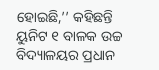ହୋଇଛି,’’ କହିଛନ୍ତି ୟୁନିଟ ୧ ବାଳକ ଉଚ୍ଚ ବିଦ୍ୟାଳୟର ପ୍ରଧାନ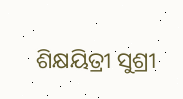ଶିକ୍ଷୟିତ୍ରୀ ସୁଶ୍ରୀ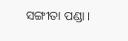ସଙ୍ଗୀତା ପଣ୍ଡା ।